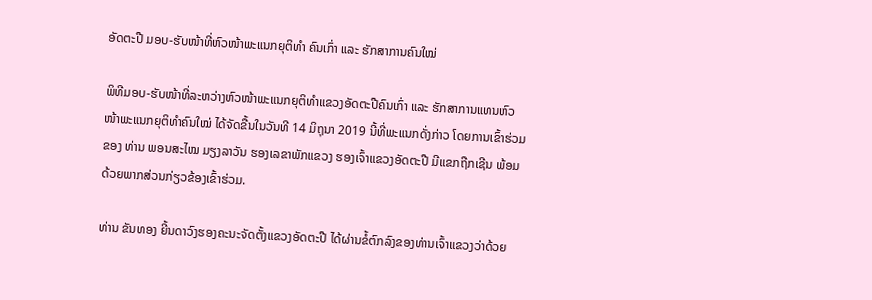ອັດຕະປື ມອບ-ຮັບໜ້າທີ່ຫົວໜ້າພະແນກຍຸຕິທໍາ ຄົນເກົ່າ ແລະ ຮັກສາການຄົນໃໝ່

ພິທີມອບ-ຮັບໜ້າທີ່ລະຫວ່າງຫົວໜ້າພະແນກຍຸຕິທໍາແຂວງອັດຕະປືຄົນເກົ່າ ແລະ ຮັກສາການແທນຫົວໜ້າພະແນກຍຸຕິທໍາຄົນໃໝ່ ໄດ້ຈັດຂື້ນໃນວັນທີ 14 ມິຖຸນາ 2019 ນີ້ທີ່ພະແນກດັ່ງກ່າວ ໂດຍການເຂົ້າຮ່ວມຂອງ ທ່ານ ພອນສະໄໝ ມຽງລາວັນ ຮອງເລຂາພັກແຂວງ ຮອງເຈົ້າແຂວງອັດຕະປື ມີແຂກຖືກເຊີນ ພ້ອມດ້ວຍພາກສ່ວນກ່ຽວຂ້ອງເຂົ້າຮ່ວມ.

ທ່ານ ຂັນທອງ ຍີ້ນດາວົງຮອງຄະນະຈັດຕັ້ງແຂວງອັດຕະປື ໄດ້ຜ່ານຂໍ້ຕົກລົງຂອງທ່ານເຈົ້າແຂວງວ່າດ້ວຍ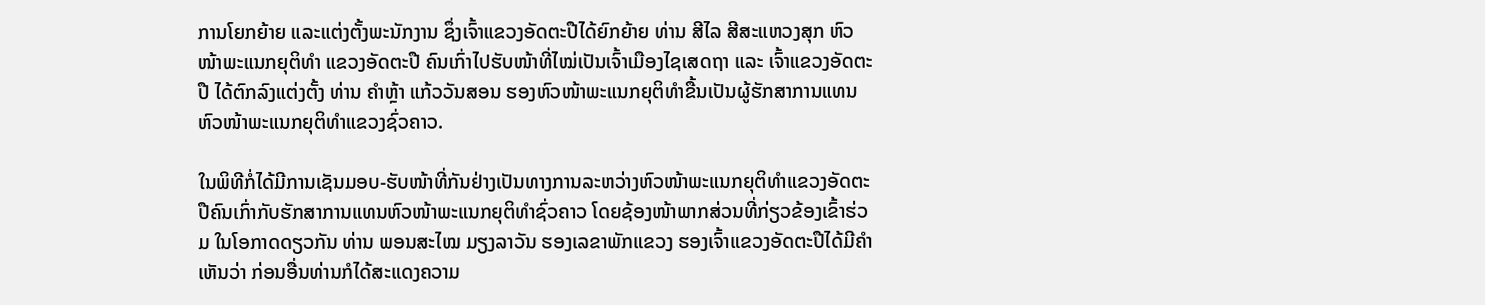ການໂຍກຍ້າຍ ແລະແຕ່ງຕັ້ງພະນັກງານ ຊຶ່ງເຈົ້າແຂວງອັດຕະປືໄດ້ຍົກຍ້າຍ ທ່ານ ສີໄລ ສີສະແຫວງສຸກ ຫົວໜ້າພະແນກຍຸຕິທໍາ ແຂວງອັດຕະປື ຄົນເກົ່າໄປຮັບໜ້າທີ່ໄໝ່ເປັນເຈົ້າເມືອງໄຊເສດຖາ ແລະ ເຈົ້າແຂວງອັດຕະປື ໄດ້ຕົກລົງແຕ່ງຕັ້ງ ທ່ານ ຄໍາຫຼ້າ ແກ້ວວັນສອນ ຮອງຫົວໜ້າພະແນກຍຸຕິທໍາຂື້ນເປັນຜູ້ຮັກສາການແທນຫົວໜ້າພະແນກຍຸຕິທໍາແຂວງຊົ່ວຄາວ.

ໃນພິທີກໍ່ໄດ້ມີການເຊັນມອບ-ຮັບໜ້າທີ່ກັນຢ່າງເປັນທາງການລະຫວ່າງຫົວໜ້າພະແນກຍຸຕິທໍາແຂວງອັດຕະປືຄົນເກົ່າກັບຮັກສາການແທນຫົວໜ້າພະແນກຍຸຕິທໍາຊົ່ວຄາວ ໂດຍຊ້ອງໜ້າພາກສ່ວນທີ່ກ່ຽວຂ້ອງເຂົ້າຮ່ວມ ໃນໂອກາດດຽວກັນ ທ່ານ ພອນສະໄໝ ມຽງລາວັນ ຮອງເລຂາພັກແຂວງ ຮອງເຈົ້າແຂວງອັດຕະປືໄດ້ມີຄໍາເຫັນວ່າ ກ່ອນອື່ນທ່ານກໍໄດ້ສະແດງຄວາມ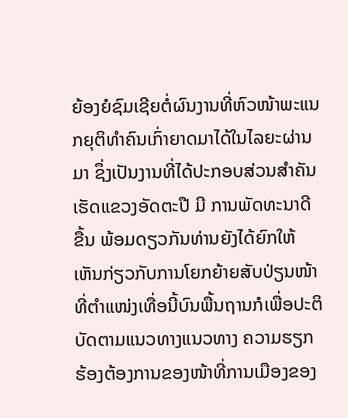ຍ້ອງຍໍຊົມເຊີຍຕໍ່ຜົນງານທີ່ຫົວໜ້າພະແນກຍຸຕິທໍາຄົນເກົ່າຍາດມາໄດ້ໃນໄລຍະຜ່ານມາ ຊຶ່ງເປັນງານທີ່ໄດ້ປະກອບສ່ວນສໍາຄັນເຮັດແຂວງອັດຕະປື ມີ ການພັດທະນາດີຂື້ນ ພ້ອມດຽວກັນທ່ານຍັງໄດ້ຍົກໃຫ້ເຫັນກ່ຽວກັບການໂຍກຍ້າຍສັບປ່ຽນໜ້າທີ່ຕໍາແໜ່ງເທື່ອນີ້ບົນພື້ນຖານກໍເພື່ອປະຕິບັດຕາມແນວທາງແນວທາງ ຄວາມຮຽກຮ້ອງຕ້ອງການຂອງໜ້າທີ່ການເມືອງຂອງ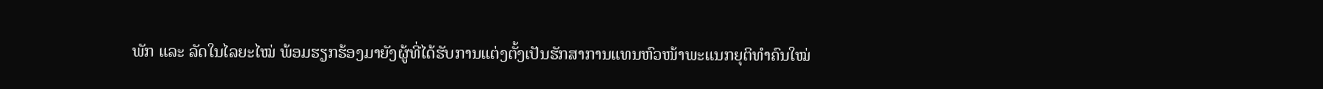ພັກ ແລະ ລັດໃນໄລຍະໄໝ່ ພ້ອມຮຽກຮ້ອງມາຍັງຜູ້ທີ່ໄດ້ຮັບການແຕ່ງຕັ້ງເປັນຮັກສາການແທນຫົວໜ້າພະແນກຍຸຕິທໍາຄົນໃໝ່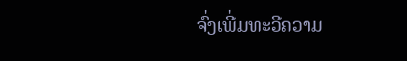ຈົ່ງເພີ່ມທະວີຄວາມ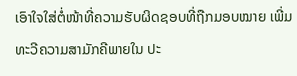ເອົາໃຈໃສ່ຕໍ່ໜ້າທີ່ຄວາມຮັບຜິດຊອບທີ່ຖືກມອບໝາຍ ເພີ່ມທະວີຄວາມສາມັກຄີພາຍໃນ ປະ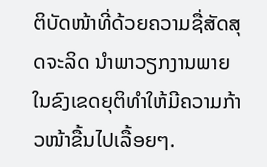ຕິບັດໜ້າທີ່ດ້ວຍຄວາມຊື່ສັດສຸດຈະລິດ ນໍາພາວຽກງານພາຍໃນຂົງເຂດຍຸຕິທໍາໃຫ້ມີຄວາມກ້າວໜ້າຂື້ນໄປເລື້ອຍໆ.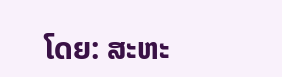ໂດຍ: ສະຫະ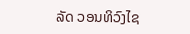ລັດ ວອນທິວົງໄຊ